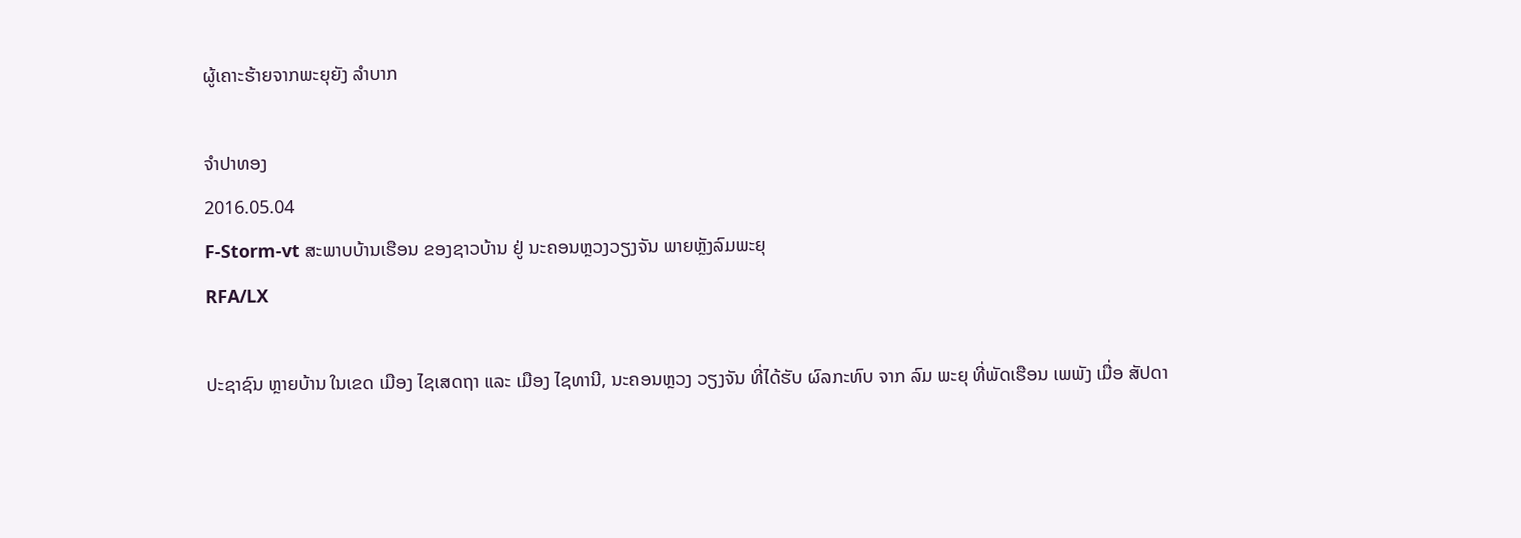ຜູ້ເຄາະຮ້າຍຈາກພະຍຸຍັງ ລໍາບາກ

ຈໍາປາທອງ
2016.05.04
F-Storm-vt ສະພາບບ້ານເຮືອນ ຂອງຊາວບ້ານ ຢູ່ ນະຄອນຫຼວງວຽງຈັນ ພາຍຫຼັງລົມພະຍຸ
RFA/LX

ປະຊາຊົນ ຫຼາຍບ້ານ ໃນເຂດ ເມືອງ ໄຊເສດຖາ ແລະ ເມືອງ ໄຊທານີ, ນະຄອນຫຼວງ ວຽງຈັນ ທີ່ໄດ້ຮັບ ຜົລກະທົບ ຈາກ ລົມ ພະຍຸ ທີ່ພັດເຮືອນ ເພພັງ ເມື່ອ ສັປດາ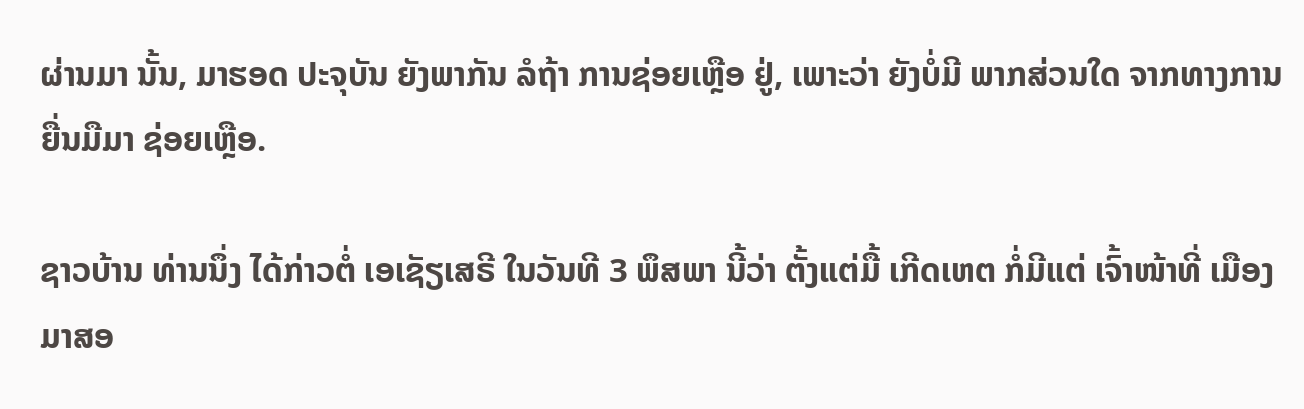ຜ່ານມາ ນັ້ນ, ມາຮອດ ປະຈຸບັນ ຍັງພາກັນ ລໍຖ້າ ການຊ່ອຍເຫຼືອ ຢູ່, ເພາະວ່າ ຍັງບໍ່ມີ ພາກສ່ວນໃດ ຈາກທາງການ ຍື່ນມືມາ ຊ່ອຍເຫຼືອ.

ຊາວບ້ານ ທ່ານນຶ່ງ ໄດ້ກ່າວຕໍ່ ເອເຊັຽເສຣີ ໃນວັນທີ 3 ພຶສພາ ນີ້ວ່າ ຕັ້ງແຕ່ມື້ ເກີດເຫຕ ກໍ່ມີແຕ່ ເຈົ້າໜ້າທີ່ ເມືອງ ມາສອ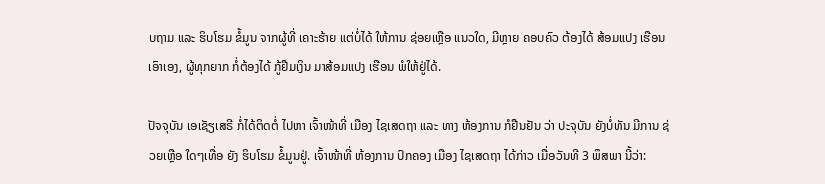ບຖາມ ແລະ ຮິບໂຮມ ຂໍ້ມູນ ຈາກຜູ້ທີ່ ເຄາະຮ້າຍ ແຕ່ບໍ່ໄດ້ ໃຫ້ການ ຊ່ອຍເຫຼືອ ແນວໃດ, ມີຫຼາຍ ຄອບຄົວ ຕ້ອງໄດ້ ສ້ອມແປງ ເຮືອນ ເອົາເອງ, ຜູ້ທຸກຍາກ ກໍ່ຕ້ອງໄດ້ ກູ້ຢືມເງິນ ມາສ້ອມແປງ ເຮືອນ ພໍໃຫ້ຢູ່ໄດ້.

ປັຈຈຸບັນ ເອເຊັຽເສຣີ ກໍ່ໄດ້ຕິດຕໍ່ ໄປຫາ ເຈົ້າໜ້າທີ່ ເມືອງ ໄຊເສດຖາ ແລະ ທາງ ຫ້ອງການ ກໍຢືນຢັນ ວ່າ ປະຈຸບັນ ຍັງບໍ່ທັນ ມີການ ຊ່ວຍເຫຼືອ ໃດໆເທື່ອ ຍັງ ຮິບໂຮມ ຂໍ້ມູນຢູ່. ເຈົ້າໜ້າທີ່ ຫ້ອງການ ປົກຄອງ ເມືອງ ໄຊເສດຖາ ໄດ້ກ່າວ ເມື່ອວັນທີ 3 ພຶສພາ ນີ້ວ່າ: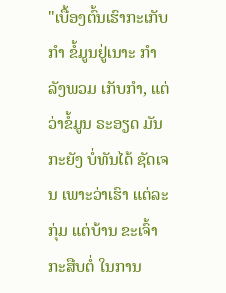"ເບື້ອງຕົ້ນເຮົາກະເກັບກຳ ຂໍ້ມູນຢູ່ເນາະ ກຳລັງພວມ ເກັບກຳ, ແຕ່ວ່າຂໍ້ມູນ ຣະອຽດ ມັນກະຍັງ ບໍ່ທັນໄດ້ ຊັດເຈນ ເພາະວ່າເຮົາ ແຕ່ລະກຸ່ມ ແຕ່ບ້ານ ຂະເຈົ້າ ກະສືບຕໍ່ ໃນການ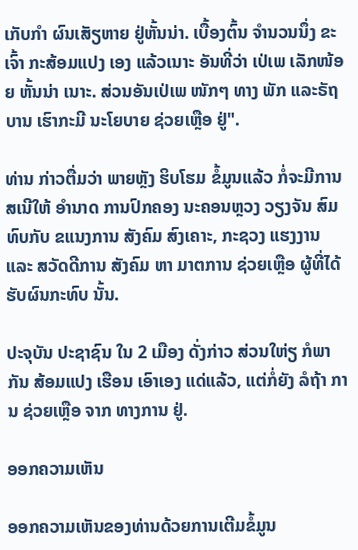ເກັບກຳ ຜົນເສັຽຫາຍ ຢູ່ຫັ້ນນ່າ. ເບື້ອງຕົ້ນ ຈຳນວນນຶ່ງ ຂະເຈົ້າ ກະສ້ອມແປງ ເອງ ແລ້ວເນາະ ອັນທີ່ວ່າ ເປ່ເພ ເລັກໜ້ອຍ ຫັ້ນນ່າ ເນາະ. ສ່ວນອັນເປ່ເພ ໜັກໆ ທາງ ພັກ ແລະຣັຖບານ ເຮົາກະມີ ນະໂຍບາຍ ຊ່ວຍເຫຼືອ ຢູ່".

ທ່ານ ກ່າວຕື່ມວ່າ ພາຍຫຼັງ ຮິບໂຮມ ຂໍ້ມູນແລ້ວ ກໍ່ຈະມີການ ສເນີໃຫ້ ອໍານາດ ການປົກຄອງ ນະຄອນຫຼວງ ວຽງຈັນ ສົມທົບກັບ ຂແນງການ ສັງຄົມ ສົງເຄາະ, ກະຊວງ ແຮງງານ ແລະ ສວັດດີການ ສັງຄົມ ຫາ ມາຕການ ຊ່ວຍເຫຼືອ ຜູ້ທີ່ໄດ້ ຮັບຜົນກະທົບ ນັ້ນ.

ປະຈຸບັນ ປະຊາຊົນ ໃນ 2 ເມືອງ ດັ່ງກ່າວ ສ່ວນໃຫ່ຽ ກໍພາກັນ ສ້ອມແປງ ເຮືອນ ເອົາເອງ ແດ່ແລ້ວ, ແຕ່ກໍ່ຍັງ ລໍຖ້າ ການ ຊ່ວຍເຫຼືອ ຈາກ ທາງການ ຢູ່.

ອອກຄວາມເຫັນ

ອອກຄວາມເຫັນຂອງທ່ານດ້ວຍການເຕີມຂໍ້ມູນ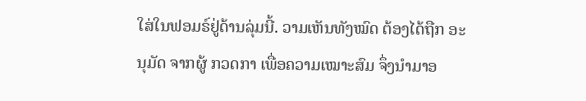ໃສ່ໃນຟອມຣ໌ຢູ່ດ້ານລຸ່ມນີ້. ວາມເຫັນທັງໝົດ ຕ້ອງໄດ້ຖືກ ອະນຸມັດ ຈາກຜູ້ ກວດກາ ເພື່ອຄວາມເໝາະສົມ ຈຶ່ງນໍາມາອ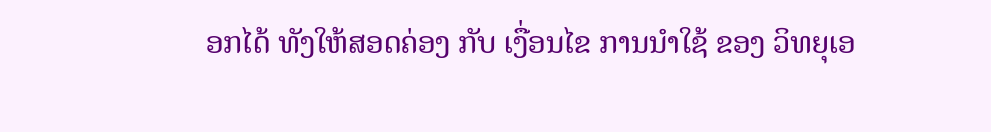ອກໄດ້ ທັງໃຫ້ສອດຄ່ອງ ກັບ ເງື່ອນໄຂ ການນຳໃຊ້ ຂອງ ວິທຍຸເອ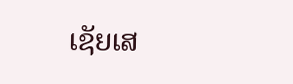ເຊັຍເສ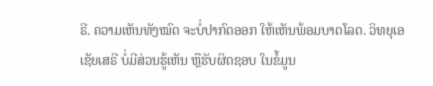ຣີ. ຄວາມເຫັນທັງໝົດ ຈະບໍ່ປາກົດອອກ ໃຫ້ເຫັນພ້ອມບາດໂລດ. ວິທຍຸເອເຊັຍເສຣີ ບໍ່ມີສ່ວນຮູ້ເຫັນ ຫຼືຮັບຜິດຊອບ ໃນຂໍ້ມູນ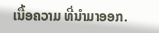ເນື້ອຄວາມ ທີ່ນໍາມາອອກ.